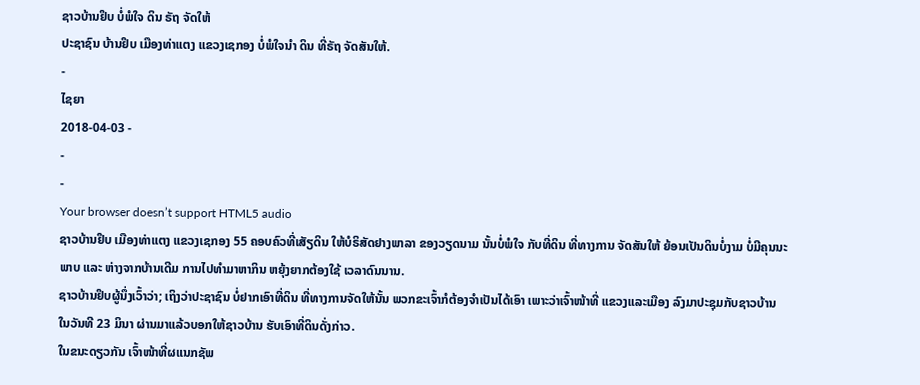ຊາວບ້ານຢຶບ ບໍ່ພໍໃຈ ດິນ ຣັຖ ຈັດໃຫ້
ປະຊາຊົນ ບ້ານຢຶບ ເມືອງທ່າແຕງ ແຂວງເຊກອງ ບໍ່ພໍໃຈນໍາ ດິນ ທີ່ຣັຖ ຈັດສັນໃຫ້.
-
ໄຊຍາ
2018-04-03 -
-
-
Your browser doesn’t support HTML5 audio
ຊາວບ້ານຢຶບ ເມືອງທ່າແຕງ ແຂວງເຊກອງ 55 ຄອບຄົວທີ່ເສັຽດິນ ໃຫ້ບໍຣິສັດຢາງພາລາ ຂອງວຽດນາມ ນັ້ນບໍ່ພໍໃຈ ກັບທີ່ດິນ ທີ່ທາງການ ຈັດສັນໃຫ້ ຍ້ອນເປັນດິນບໍ່ງາມ ບໍ່ມີຄຸນນະພາບ ແລະ ຫ່າງຈາກບ້ານເດີມ ການໄປທຳມາຫາກິນ ຫຍຸ້ງຍາກຕ້ອງໃຊ້ ເວລາດົນນານ.
ຊາວບ້ານຢຶບຜູ້ນຶ່ງເວົ້າວ່າ; ເຖິງວ່າປະຊາຊົນ ບໍ່ຢາກເອົາທີ່ດິນ ທີ່ທາງການຈັດໃຫ້ນັ້ນ ພວກຂະເຈົ້າກໍຕ້ອງຈຳເປັນໄດ້ເອົາ ເພາະວ່າເຈົ້າໜ້າທີ່ ແຂວງແລະເມືອງ ລົງມາປະຊຸມກັບຊາວບ້ານ ໃນວັນທີ 23 ມິນາ ຜ່ານມາແລ້ວບອກໃຫ້ຊາວບ້ານ ຮັບເອົາທີ່ດິນດັ່ງກ່າວ.
ໃນຂນະດຽວກັນ ເຈົ້າໜ້າທີ່ຜແນກຊັພ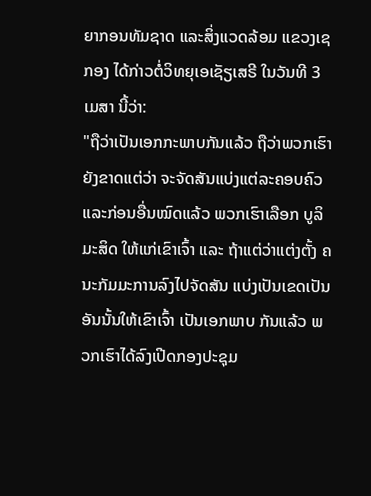ຍາກອນທັມຊາດ ແລະສິ່ງແວດລ້ອມ ແຂວງເຊກອງ ໄດ້ກ່າວຕໍ່ວິທຍຸເອເຊັຽເສຣີ ໃນວັນທີ 3 ເມສາ ນີ້ວ່າ:
"ຖືວ່າເປັນເອກກະພາບກັນແລ້ວ ຖືວ່າພວກເຮົາຍັງຂາດແຕ່ວ່າ ຈະຈັດສັນແບ່ງແຕ່ລະຄອບຄົວ ແລະກ່ອນອື່ນໝົດແລ້ວ ພວກເຮົາເລືອກ ບູລິມະສິດ ໃຫ້ແກ່ເຂົາເຈົ້າ ແລະ ຖ້າແຕ່ວ່າແຕ່ງຕັ້ງ ຄນະກັມມະການລົງໄປຈັດສັນ ແບ່ງເປັນເຂດເປັນອັນນັ້ນໃຫ້ເຂົາເຈົ້າ ເປັນເອກພາບ ກັນແລ້ວ ພວກເຮົາໄດ້ລົງເປີດກອງປະຊຸມ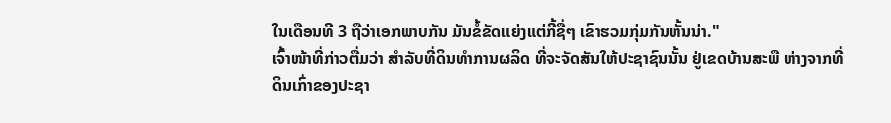ໃນເດືອນທີ 3 ຖືວ່າເອກພາບກັນ ມັນຂໍ້ຂັດແຍ່ງແຕ່ກີ້ຊື່ໆ ເຂົາຮວມກຸ່ມກັນຫັ້ນນ່າ."
ເຈົ້າໜ້າທີ່ກ່າວຕື່ມວ່າ ສຳລັບທີ່ດິນທຳການຜລິດ ທີ່ຈະຈັດສັນໃຫ້ປະຊາຊົນນັ້ນ ຢູ່ເຂດບ້ານສະພື ຫ່າງຈາກທີ່ດິນເກົ່າຂອງປະຊາ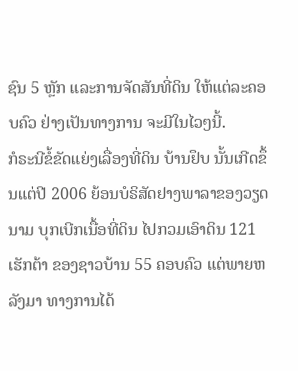ຊົນ 5 ຫຼັກ ແລະການຈັດສັນທີ່ດິນ ໃຫ້ແຕ່ລະຄອບຄົວ ຢ່າງເປັນທາງການ ຈະມີໃນໄວໆນີ້.
ກໍຣະນີຂໍ້ຂັດແຍ່ງເລື່ອງທີ່ດິນ ບ້ານຢຶບ ນັ້ນເກີດຂຶ້ນແຕ່ປີ 2006 ຍ້ອນບໍຣິສັດຢາງພາລາຂອງວຽດນາມ ບຸກເບີກເນື້ອທີ່ດິນ ໄປກວມເອົາດິນ 121 ເຮັກຕ້າ ຂອງຊາວບ້ານ 55 ຄອບຄົວ ແຕ່ພາຍຫລັງມາ ທາງການໄດ້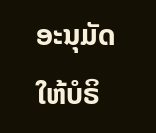ອະນຸມັດ ໃຫ້ບໍຣິ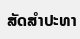ສັດສຳປະທາ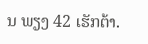ນ ພຽງ 42 ເຮັກຕ້າ.